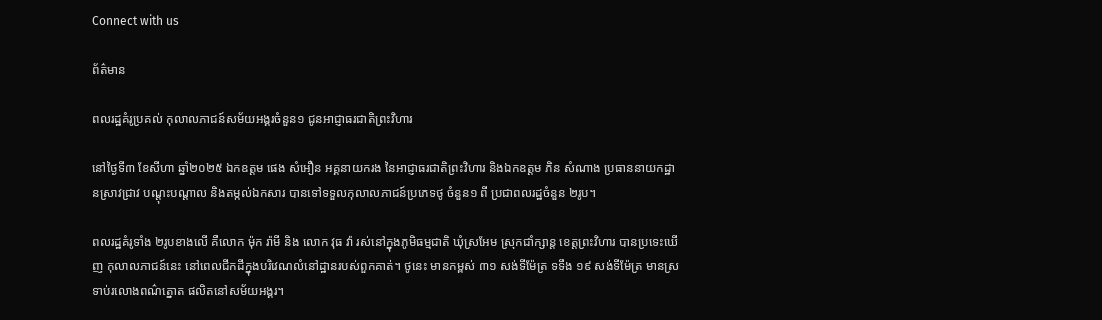Connect with us

ព័ត៌មាន

ពលរដ្ឋគំរូប្រគល់ កុលាលភាជន៍សម័យអង្គរចំនួន១ ជូនអាជ្ញាធរជាតិព្រះវិហារ

នៅថ្ងៃទី៣ ខែសីហា ឆ្នាំ២០២៥ ឯកឧត្តម ផេង សំអឿន អគ្គនាយករង នៃអាជ្ញាធរជាតិព្រះវិហារ និងឯកឧត្តម ភិន សំណាង ប្រធាននាយកដ្ឋានស្រាវជ្រាវ បណ្តុះបណ្តាល និងតម្កល់ឯកសារ បានទៅទទួលកុលាលភាជន៍ប្រភេទថូ ចំនួន១ ពី ប្រជាពលរដ្ឋចំនួន ២រូប។

ពលរដ្ឋគំរូទាំង ២រូបខាងលើ គឺលោក ម៉ុក រ៉ាមី និង លោក វុធ វ៉ា រស់នៅក្នុងភូមិធម្មជាតិ ឃុំស្រអែម ស្រុកជាំក្សាន្ត ខេត្តព្រះវិហារ បានប្រទេះឃើញ កុលាលភាជន៍នេះ នៅពេលជីកដីក្នុងបរិវេណលំនៅដ្ឋានរបស់ពួកគាត់។ ថូនេះ មានកម្ពស់ ៣១ សង់ទីម៉ែត្រ ទទឹង ១៩ សង់ទីម៉ែត្រ មានស្រទាប់រលោងពណ៌ត្នោត ផលិតនៅសម័យអង្គរ។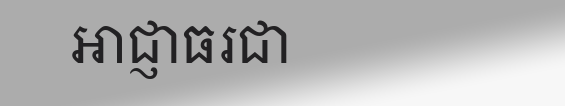អាជ្ញាធរជា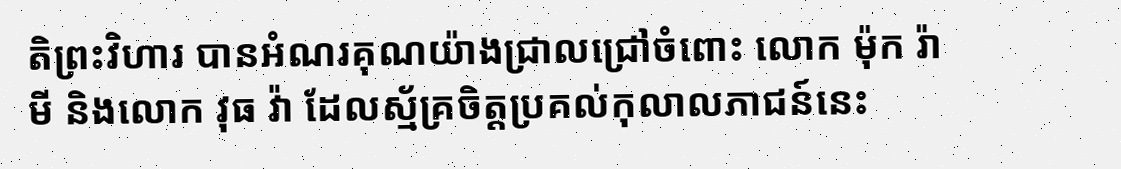តិព្រះវិហារ បានអំណរគុណយ៉ាងជ្រាលជ្រៅចំពោះ លោក ម៉ុក រ៉ាមី និងលោក វុធ វ៉ា ដែលស្ម័គ្រចិត្តប្រគល់កុលាលភាជន៍នេះ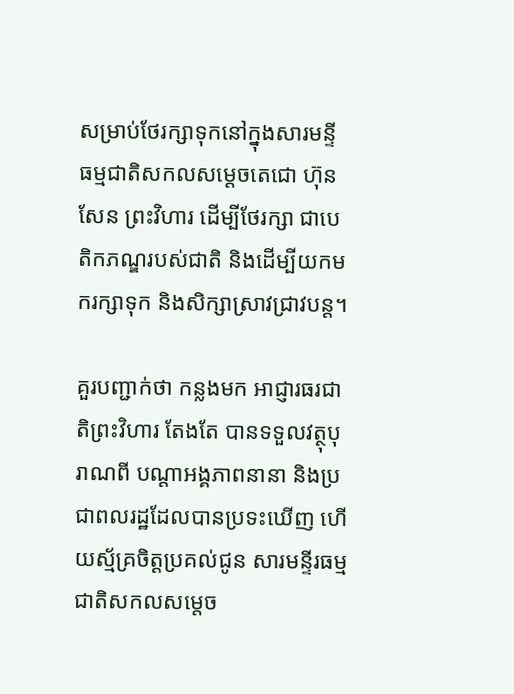សម្រាប់ថែរក្សាទុកនៅក្នុងសារមន្ទី ធម្មជាតិសកលសម្តេចតេជោ ហ៊ុន សែន ព្រះវិហារ ដើម្បីថែរក្សា ជាបេតិកភណ្ឌរបស់ជាតិ និងដើម្បីយកមករក្សាទុក និងសិក្សាស្រាវជ្រាវបន្ត។

គួរបញ្ជាក់ថា កន្លងមក អាជ្ញារធរជាតិព្រះវិហារ តែងតែ បានទទួលវត្ថុបុរាណពី បណ្តាអង្គភាពនានា និងប្រជាពលរដ្ឋដែលបានប្រទះឃើញ ហើយស្ម័គ្រចិត្តប្រគល់ជូន សារមន្ទីរធម្មជាតិសកលសម្តេច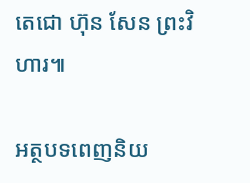តេជោ ហ៊ុន សែន ព្រះវិហារ៕

អត្ថបទពេញនិយ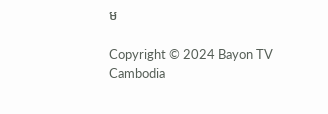ម

Copyright © 2024 Bayon TV Cambodia